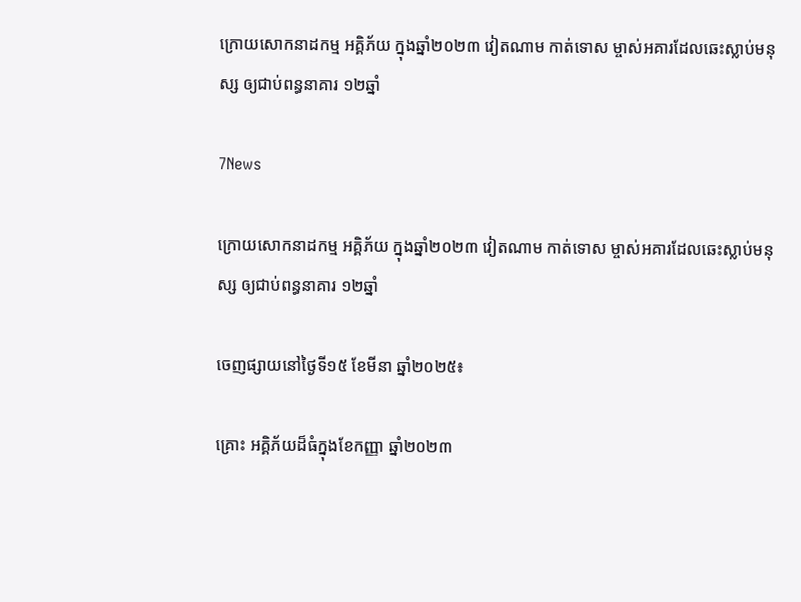ក្រោយសោកនាដកម្ម អគ្គិភ័យ ក្នុងឆ្នាំ២០២៣ វៀតណាម កាត់ទោស ម្ចាស់អគារដែលឆេះស្លាប់មនុស្ស ឲ្យជាប់ពន្ធនាគារ ១២ឆ្នាំ

7News

ក្រោយសោកនាដកម្ម អគ្គិភ័យ ក្នុងឆ្នាំ២០២៣ វៀតណាម កាត់ទោស ម្ចាស់អគារដែលឆេះស្លាប់មនុស្ស ឲ្យជាប់ពន្ធនាគារ ១២ឆ្នាំ

ចេញផ្សាយនៅថ្ងៃទី១៥ ខែមីនា ឆ្នាំ២០២៥៖

គ្រោះ អគ្គិភ័យដ៏ធំក្នុងខែកញ្ញា ឆ្នាំ២០២៣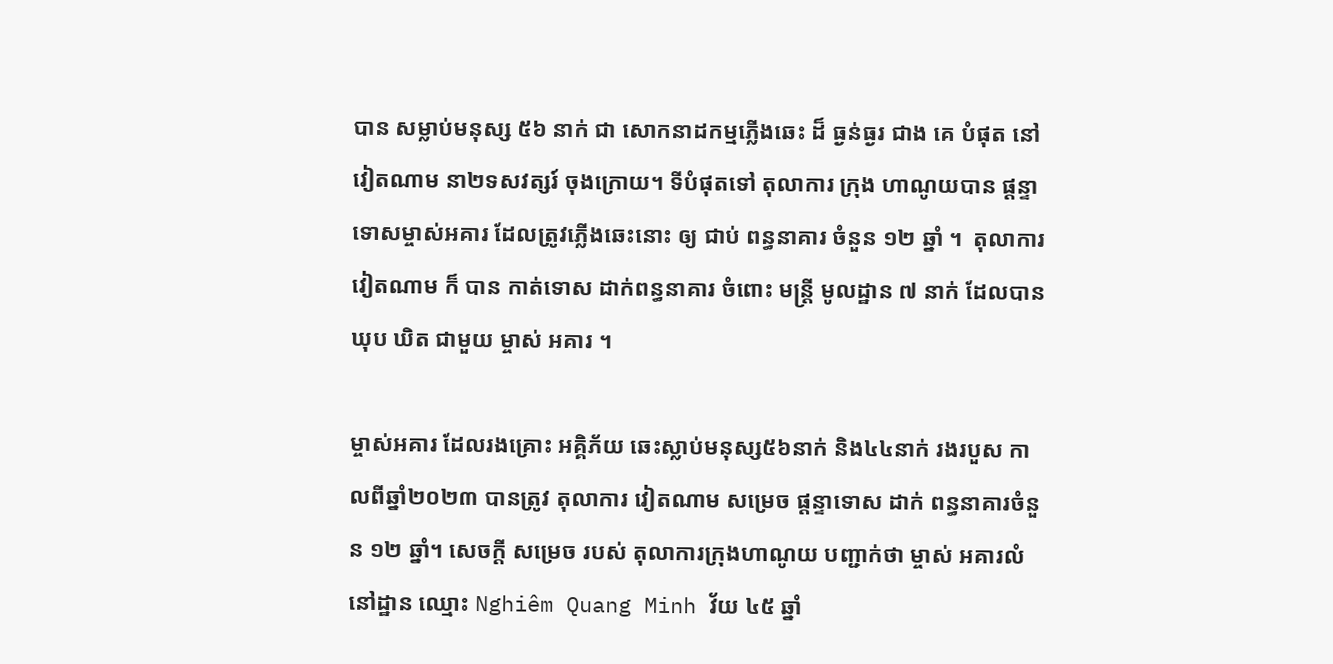បាន សម្លាប់មនុស្ស ៥៦ នាក់ ជា សោកនាដកម្មភ្លើងឆេះ ដ៏ ធ្ងន់ធ្ងរ ជាង គេ បំផុត នៅ វៀតណាម នា២ទសវត្សរ៍ ចុងក្រោយ។ ទីបំផុតទៅ តុលាការ ក្រុង ហាណូយបាន ផ្តន្ទាទោសម្ចាស់អគារ ដែលត្រូវភ្លើងឆេះនោះ ឲ្យ ជាប់ ពន្ធនាគារ ចំនួន ១២ ឆ្នាំ ។  តុលាការវៀតណាម ក៏ បាន កាត់ទោស ដាក់ពន្ធនាគារ ចំពោះ មន្ត្រី មូលដ្ឋាន ៧ នាក់ ដែលបាន ឃុប ឃិត ជាមួយ ម្ចាស់ អគារ ។

ម្ចាស់អគារ ដែលរងគ្រោះ អគ្គិភ័យ ឆេះស្លាប់មនុស្ស៥៦នាក់ និង៤៤នាក់ រងរបួស កាលពីឆ្នាំ២០២៣ បានត្រូវ តុលាការ វៀតណាម សម្រេច ផ្តន្ទាទោស ដាក់ ពន្ធនាគារចំនួន ១២ ឆ្នាំ។ សេចក្តី សម្រេច របស់ តុលាការក្រុងហាណូយ បញ្ជាក់ថា ម្ចាស់ អគារលំនៅដ្ឋាន ឈ្មោះ Nghiêm Quang Minh វ័យ ៤៥ ឆ្នាំ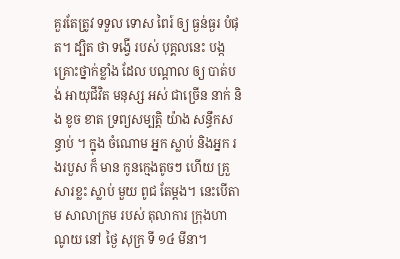គួរតែត្រូវ ទទួល ទោស ពៃរ៍ ឲ្យ ធ្ងន់ធ្ងរ បំផុត។ ដ្បិត ថា ទង្វើ របស់ បុគ្គលនេះ បង្កគ្រោះថ្នាក់ខ្លាំង ដែល បណ្តាល ឲ្យ បាត់បង់ អាយុជីវិត មនុស្ស អស់ ជាច្រើន នាក់ និង ខូច ខាត ទ្រព្យសម្បត្តិ យ៉ាង សន្ធឹកសន្ធាប់ ។ ក្នុង ចំណោម អ្នក ស្លាប់ និងអ្នក រងរបួស ក៏ មាន កូនក្មេងតូចៗ ហើយ គ្រួសារខ្លះ ស្លាប់ មួយ ពូជ តែម្តង។ នេះបើតាម សាលាក្រម របស់ តុលាការ ក្រុងហាណូយ នៅ ថ្ងៃ សុក្រ ទី ១៤ មីនា។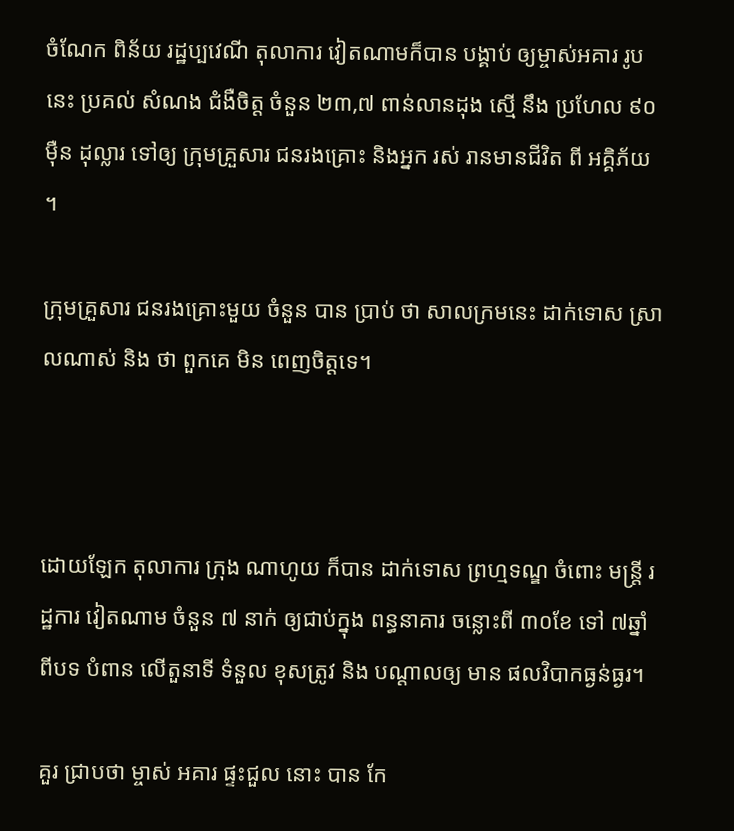ចំណែក ពិន័យ រដ្ឋប្បវេណី តុលាការ វៀតណាមក៏បាន បង្គាប់ ឲ្យម្ចាស់អគារ រូបនេះ ប្រគល់ សំណង ជំងឺចិត្ត ចំនួន ២៣,៧ ពាន់លានដុង ស្មើ នឹង ប្រហែល ៩០ ម៉ឺន ដុល្លារ ទៅឲ្យ ក្រុមគ្រួសារ ជនរងគ្រោះ និងអ្នក រស់ រានមានជីវិត ពី អគ្គិភ័យ ។

ក្រុមគ្រួសារ ជនរងគ្រោះមួយ ចំនួន បាន ប្រាប់ ថា សាលក្រមនេះ ដាក់ទោស ស្រាលណាស់ និង ថា ពួកគេ មិន ពេញចិត្តទេ។



ដោយឡែក តុលាការ ក្រុង ណាហូយ ក៏បាន ដាក់ទោស ព្រហ្មទណ្ឌ ចំពោះ មន្ត្រី រដ្ឋការ វៀតណាម ចំនួន ៧ នាក់ ឲ្យជាប់ក្នុង ពន្ធនាគារ ចន្លោះពី ៣០ខែ ទៅ ៧ឆ្នាំ ពីបទ បំពាន លើតួនាទី ទំនួល ខុសត្រូវ និង បណ្តាលឲ្យ មាន ផលវិបាកធ្ងន់ធ្ងរ។

គួរ ជ្រាបថា ម្ចាស់ អគារ ផ្ទះជួល នោះ បាន កែ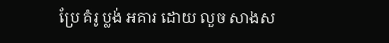ប្រែ គំរូ ប្លង់ អគារ ដោយ លួច សាងស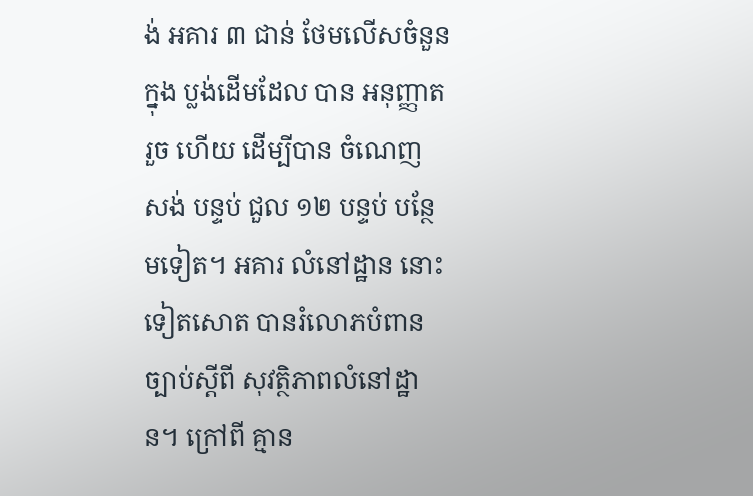ង់ អគារ ៣ ជាន់ ថែមលើសចំនួន ក្នុង ប្លង់ដើមដែល បាន អនុញ្ញាតរួច ហើយ ដើម្បីបាន ចំណេញ សង់ បន្ទប់ ជួល ១២ បន្ទប់ បន្ថែមទៀត។ អគារ លំនៅដ្ឋាន នោះ ទៀតសោត បានរំលោភបំពានច្បាប់ស្តីពី សុវត្ថិភាពលំនៅដ្ឋាន។ ក្រៅពី គ្មាន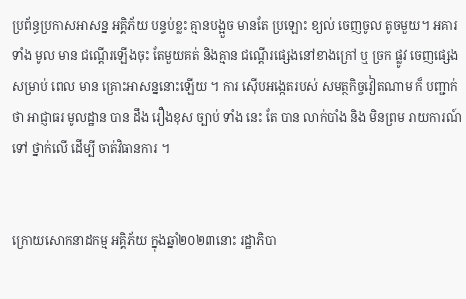ប្រព័ន្ធប្រកាសអាសន្ន អគ្គិភ័យ បន្ទប់ខ្លះ គ្មានបង្អួច មានតែ ប្រឡោះ ខ្យល់ ចេញចូល តូចមួយ។ អគារទាំង មូល មាន ជណ្តើរឡើងចុះ តែមួយគត់ និងគ្មាន ជណ្តើរផ្សេងនៅខាងក្រៅ ឬ ច្រក ផ្លូវ ចេញផ្សេង សម្រាប់ ពេល មាន គ្រោះអាសន្ននោះឡើយ ។ ការ ស៊ើបអង្កេតរបស់ សមត្ថកិច្ចវៀតណាម ក៏ បញ្ជាក់ ថា អាជ្ញាធរ មូលដ្ឋាន បាន ដឹង រឿងខុស ច្បាប់ ទាំង នេះ តែ បាន លាក់បាំង និង មិនព្រម រាយការណ៍ ទៅ ថ្នាក់លើ ដើម្បី ចាត់វិធានការ ។


ក្រោយសោកនាដកម្ម អគ្គិភ័យ ក្នុងឆ្នាំ២០២៣នោះ រដ្ឋាភិបា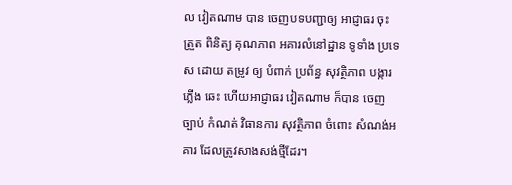ល វៀតណាម បាន ចេញបទបញ្ជាឲ្យ អាជ្ញាធរ ចុះ ត្រួត ពិនិត្យ គុណភាព អគារលំនៅដ្ឋាន ទូទាំង ប្រទេស ដោយ តម្រូវ ឲ្យ បំពាក់ ប្រព័ន្ធ សុវត្ថិភាព បង្ការ ភ្លើង ឆេះ ហើយអាជ្ញាធរ វៀតណាម ក៏បាន ចេញ ច្បាប់ កំណត់ វិធានការ សុវត្ថិភាព ចំពោះ សំណង់អគារ ដែលត្រូវសាងសង់ថ្មីដែរ។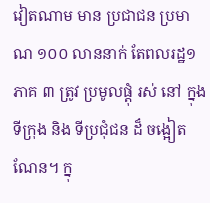វៀតណាម មាន ប្រជាជន ប្រមាណ ១០០ លាននាក់ តែពលរដ្ឋ១ភាគ ៣ ត្រូវ ប្រមូលផ្តុំ រស់ នៅ ក្នុង ទីក្រុង និង ទីប្រជុំជន ដ៏ ចង្អៀត ណែន។ ក្នុ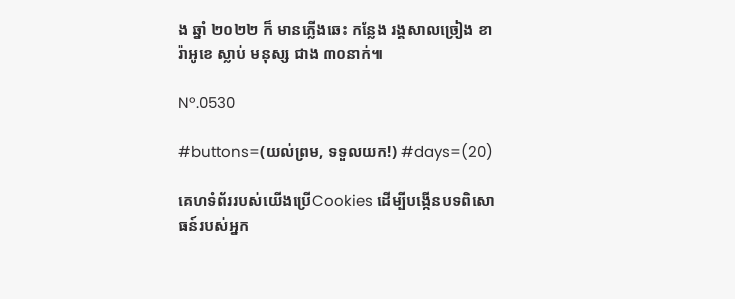ង ឆ្នាំ ២០២២ ក៏ មានភ្លើងឆេះ កន្លែង រង្គសាលច្រៀង ខារ៉ាអូខេ ស្លាប់ មនុស្ស ជាង ៣០នាក់៕

Nº.0530

#buttons=(យល់ព្រម, ទទួលយក!) #days=(20)

គេហទំព័ររបស់យើងប្រើCookies ដើម្បីបង្កើនបទពិសោធន៍របស់អ្នក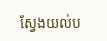ស្វែងយល់ប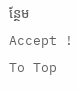ន្ថែម
Accept !
To Top